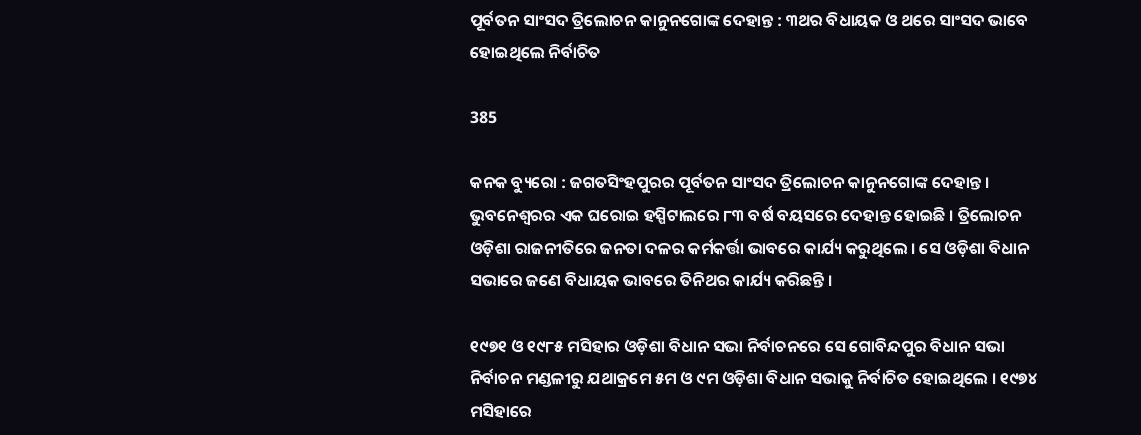ପୂର୍ବତନ ସାଂସଦ ତ୍ରିଲୋଚନ କାନୁନଗୋଙ୍କ ଦେହାନ୍ତ : ୩ଥର ବିଧାୟକ ଓ ଥରେ ସାଂସଦ ଭାବେ ହୋଇଥିଲେ ନିର୍ବାଚିତ

385

କନକ ବ୍ୟୁରୋ : ଜଗତସିଂହପୁରର ପୂର୍ବତନ ସାଂସଦ ତ୍ରିଲୋଚନ କାନୁନଗୋଙ୍କ ଦେହାନ୍ତ । ଭୁବନେଶ୍ୱରର ଏକ ଘରୋଇ ହସ୍ପିଟାଲରେ ୮୩ ବର୍ଷ ବୟସରେ ଦେହାନ୍ତ ହୋଇଛି । ତ୍ରିଲୋଚନ ଓଡ଼ିଶା ରାଜନୀତିରେ ଜନତା ଦଳର କର୍ମକର୍ତ୍ତା ଭାବରେ କାର୍ଯ୍ୟ କରୁଥିଲେ । ସେ ଓଡ଼ିଶା ବିଧାନ ସଭାରେ ଜଣେ ବିଧାୟକ ଭାବରେ ତିନିଥର କାର୍ଯ୍ୟ କରିଛନ୍ତି ।

୧୯୭୧ ଓ ୧୯୮୫ ମସିହାର ଓଡ଼ିଶା ବିଧାନ ସଭା ନିର୍ବାଚନରେ ସେ ଗୋବିନ୍ଦପୁର ବିଧାନ ସଭା ନିର୍ବାଚନ ମଣ୍ଡଳୀରୁ ଯଥାକ୍ରମେ ୫ମ ଓ ୯ମ ଓଡ଼ିଶା ବିଧାନ ସଭାକୁ ନିର୍ବାଚିତ ହୋଇଥିଲେ । ୧୯୭୪ ମସିହାରେ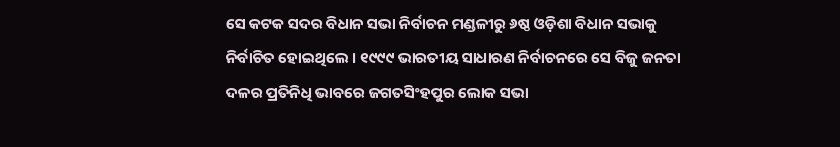ସେ କଟକ ସଦର ବିଧାନ ସଭା ନିର୍ବାଚନ ମଣ୍ଡଳୀରୁ ୬ଷ୍ଠ ଓଡ଼ିଶା ବିଧାନ ସଭାକୁ ନିର୍ବାଚିତ ହୋଇଥିଲେ । ୧୯୯୯ ଭାରତୀୟ ସାଧାରଣ ନିର୍ବାଚନରେ ସେ ବିଜୁ ଜନତା ଦଳର ପ୍ରତିନିଧି ଭାବରେ ଜଗତସିଂହପୁର ଲୋକ ସଭା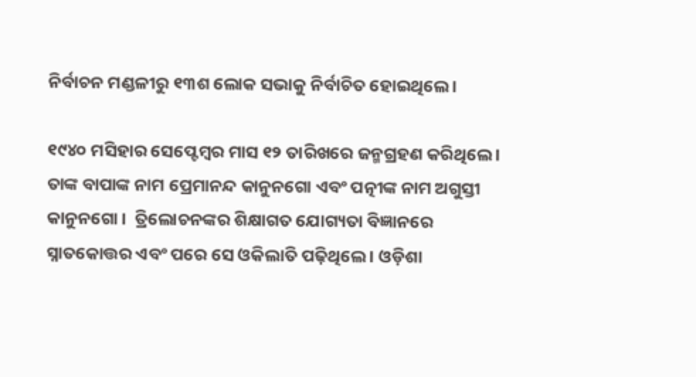ନିର୍ବାଚନ ମଣ୍ଡଳୀରୁ ୧୩ଶ ଲୋକ ସଭାକୁ ନିର୍ବାଚିତ ହୋଇଥିଲେ ।

୧୯୪୦ ମସିହାର ସେପ୍ଟେମ୍ବର ମାସ ୧୨ ତାରିଖରେ ଜନ୍ମଗ୍ରହଣ କରିଥିଲେ । ତାଙ୍କ ବାପାଙ୍କ ନାମ ପ୍ରେମାନନ୍ଦ କାନୁନଗୋ ଏବଂ ପତ୍ନୀଙ୍କ ନାମ ଅଗୁସ୍ତୀ କାନୁନଗୋ ।  ତ୍ରିଲୋଚନଙ୍କର ଶିକ୍ଷାଗତ ଯୋଗ୍ୟତା ବିଜ୍ଞାନରେ ସ୍ନାତକୋତ୍ତର ଏବଂ ପରେ ସେ ଓକିଲାତି ପଢ଼ିଥିଲେ । ଓଡ଼ିଶା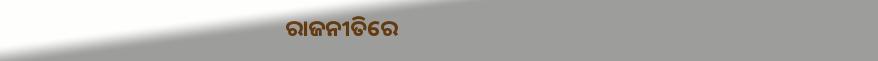ରାଜନୀତିରେ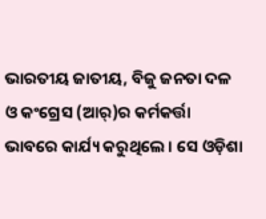ଭାରତୀୟ ଜାତୀୟ, ବିଜୁ ଜନତା ଦଳ ଓ କଂଗ୍ରେସ (ଆର୍)ର କର୍ମକର୍ତ୍ତା ଭାବରେ କାର୍ଯ୍ୟ କରୁଥିଲେ । ସେ ଓଡ଼ିଶା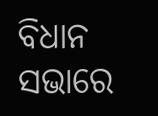ବିଧାନ ସଭାରେ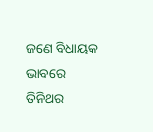ଜଣେ ବିଧାୟକ ଭାବରେ ତିନିଥର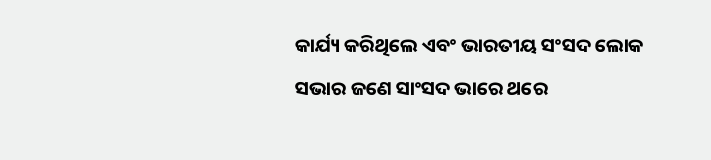କାର୍ଯ୍ୟ କରିଥିଲେ ଏବଂ ଭାରତୀୟ ସଂସଦ ଲୋକ ସଭାର ଜଣେ ସାଂସଦ ଭାରେ ଥରେ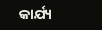କାର୍ଯ୍ୟ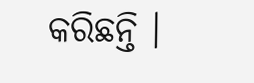କରିଛନ୍ତି ।